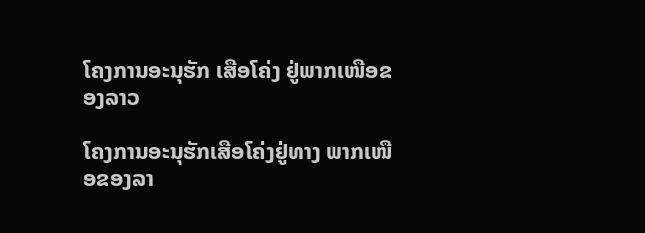ໂຄງການອະນຸຮັກ ເສືອໂຄ່ງ ຢູ່ພາກເໜືອຂອງລາວ

ໂຄງການອະນຸຮັກເສືອໂຄ່ງຢູ່ທາງ ພາກເໜືອຂອງລາ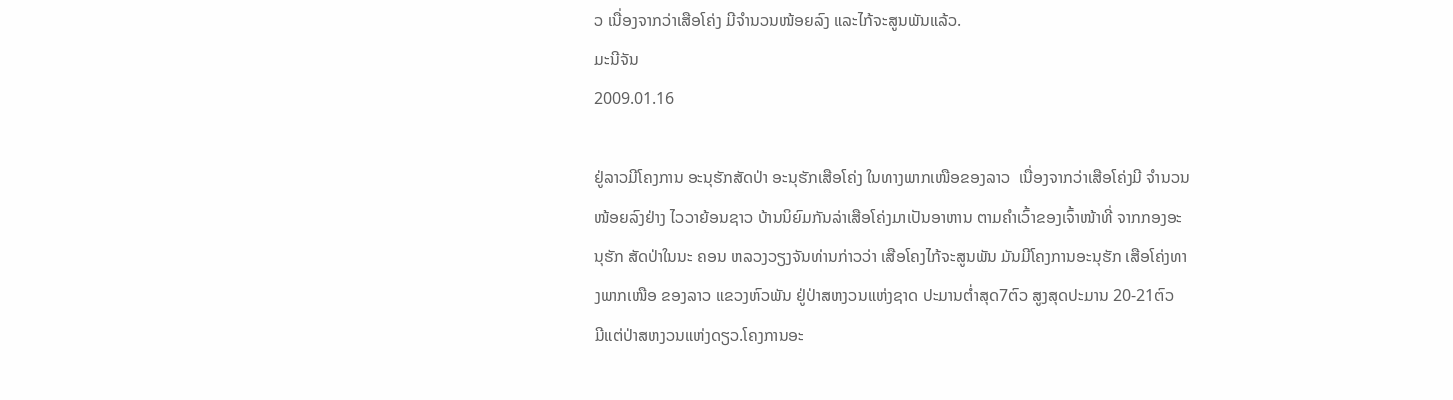ວ ເນື່ອງຈາກວ່າເສືອໂຄ່ງ ມີຈໍານວນໜ້ອຍລົງ ແລະໄກ້ຈະສູນພັນແລ້ວ.
ມະນີຈັນ
2009.01.16

ຢູ່ລາວມີໂຄງການ ອະນຸຮັກສັດປ່າ ອະນຸຮັກເສືອໂຄ່ງ ໃນທາງພາກເໜືອຂອງລາວ  ເນື່ອງຈາກວ່າເສືອໂຄ່ງມີ ຈໍານວນໜ້ອຍລົງຢ່າງ ໄວວາຍ້ອນຊາວ ບ້ານນິຍົມກັນລ່າເສືອໂຄ່ງມາເປັນອາຫານ ຕາມຄໍາເວົ້າຂອງເຈົ້າໜ້າທີ່ ຈາກກອງອະນຸຮັກ ສັດປ່າໃນນະ ຄອນ ຫລວງວຽງຈັນທ່ານກ່າວວ່າ ເສືອໂຄງໄກ້ຈະສູນພັນ ມັນມີໂຄງການອະນຸຮັກ ເສືອໂຄ່ງທາງພາກເໜືອ ຂອງລາວ ແຂວງຫົວພັນ ຢູ່ປ່າສຫງວນແຫ່ງຊາດ ປະມານຕໍ່າສຸດ7ຕົວ ສູງສຸດປະມານ 20-21ຕົວ  ມີແຕ່ປ່າສຫງວນແຫ່ງດຽວ.ໂຄງການອະ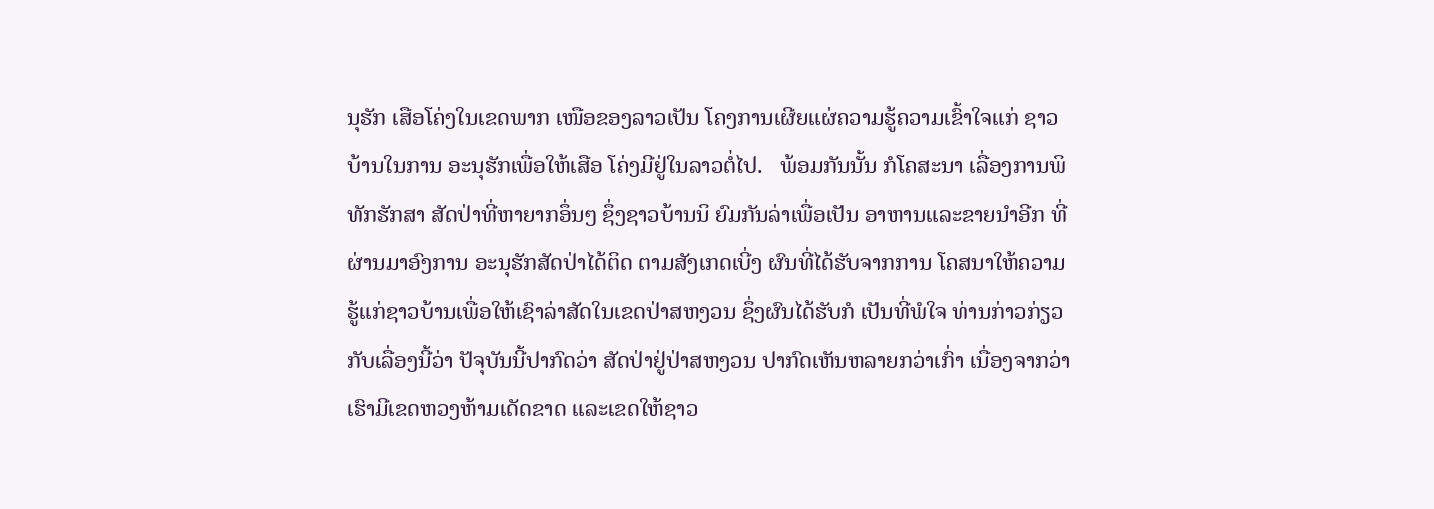ນຸຮັກ ເສືອໂຄ່ງໃນເຂດພາກ ເໜືອຂອງລາວເປັນ ໂຄງການເຜີຍແຜ່ຄວາມຮູ້ຄວາມເຂົ້າໃຈແກ່ ຊາວບ້ານໃນການ ອະນຸຮັກເພື່ອໃຫ້ເສືອ ໂຄ່ງມີຢູ່ໃນລາວຕໍ່ໄປ.   ພ້ອມກັນນັ້ນ ກໍໂຄສະນາ ເລື່ອງການພິທັກຮັກສາ ສັດປ່າທີ່ຫາຍາກອຶ່ນໆ ຊຶ່ງຊາວບ້ານນິ ຍົມກັນລ່າເພື່ອເປັນ ອາຫານແລະຂາຍນໍາອີກ ທີ່ຜ່ານມາອົງການ ອະນຸຮັກສັດປ່າໄດ້ຕິດ ຕາມສັງເກດເບີ່ງ ຜົນທີ່ໄດ້ຮັບຈາກການ ໂຄສນາໃຫ້ຄວາມ ຮູ້ແກ່ຊາວບ້ານເພື່ອໃຫ້ເຊົາລ່າສັດໃນເຂດປ່າສຫງວນ ຊຶ່ງຜົນໄດ້ຮັບກໍ ເປັນທີ່ພໍໃຈ ທ່ານກ່າວກ່ຽວກັບເລື່ອງນີ້ວ່າ ປັຈຸບັນນີ້ປາກົດວ່າ ສັດປ່າຢູ່ປ່າສຫງວນ ປາກົດເຫັນຫລາຍກວ່າເກົ່າ ເນື່ອງຈາກວ່າເຮົາມີເຂດຫວງຫ້າມເດັດຂາດ ແລະເຂດໃຫ້ຊາວ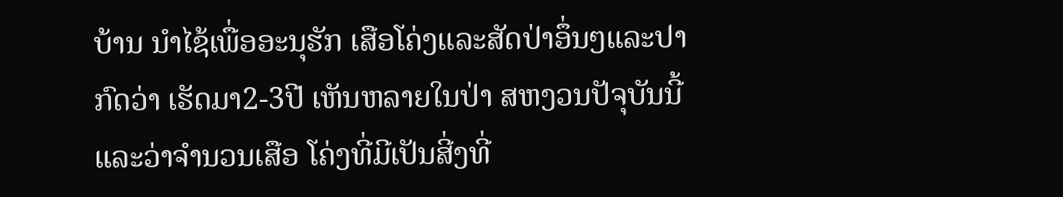ບ້ານ ນໍາໄຊ້ເພື່ອອະນຸຮັກ ເສືອໂຄ່ງແລະສັດປ່າອຶ່ນໆແລະປາກົດວ່າ ເຮັດມາ2-3ປີ ເຫັນຫລາຍໃນປ່າ ສຫງວນປັຈຸບັນນີ້ ແລະວ່າຈໍານວນເສືອ ໂຄ່ງທີ່ມີເປັນສີ່ງທີ່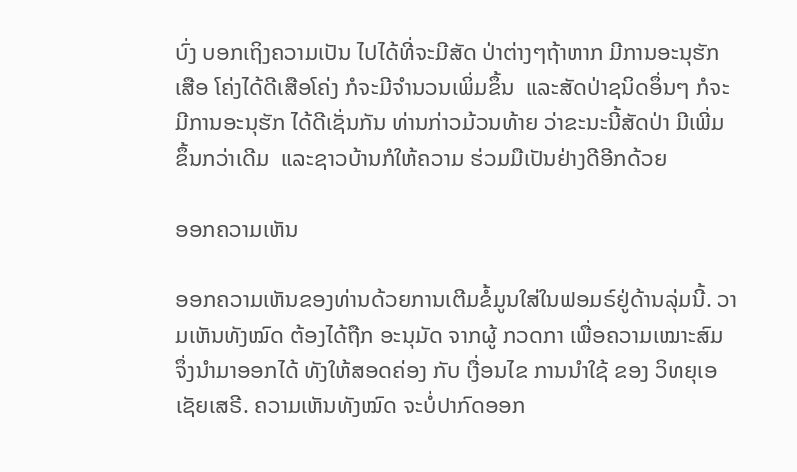ບົ່ງ ບອກເຖິງຄວາມເປັນ ໄປໄດ້ທີ່ຈະມີສັດ ປ່າຕ່າງໆຖ້າຫາກ ມີການອະນຸຮັກເສືອ ໂຄ່ງໄດ້ດີເສືອໂຄ່ງ ກໍຈະມີຈໍານວນເພິ່ມຂຶ້ນ  ແລະສັດປ່າຊນິດອຶ່ນໆ ກໍຈະມີການອະນຸຮັກ ໄດ້ດີເຊັ່ນກັນ ທ່ານກ່າວມ້ວນທ້າຍ ວ່າຂະນະນີ້ສັດປ່າ ມີເພີ່ມຂຶ້ນກວ່າເດີມ  ແລະຊາວບ້ານກໍໃຫ້ຄວາມ ຮ່ວມມືເປັນຢ່າງດີອີກດ້ວຍ

ອອກຄວາມເຫັນ

ອອກຄວາມເຫັນຂອງທ່ານດ້ວຍການເຕີມຂໍ້ມູນໃສ່ໃນຟອມຣ໌ຢູ່ດ້ານລຸ່ມນີ້. ວາມເຫັນທັງໝົດ ຕ້ອງໄດ້ຖືກ ອະນຸມັດ ຈາກຜູ້ ກວດກາ ເພື່ອຄວາມເໝາະສົມ ຈຶ່ງນໍາມາອອກໄດ້ ທັງໃຫ້ສອດຄ່ອງ ກັບ ເງື່ອນໄຂ ການນຳໃຊ້ ຂອງ ວິທຍຸເອເຊັຍເສຣີ. ຄວາມເຫັນທັງໝົດ ຈະບໍ່ປາກົດອອກ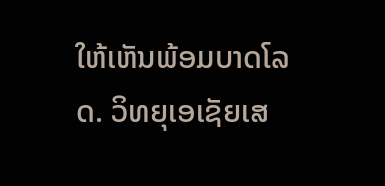ໃຫ້ເຫັນພ້ອມບາດໂລດ. ວິທຍຸເອເຊັຍເສ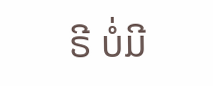ຣີ ບໍ່ມີ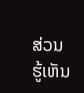ສ່ວນຮູ້ເຫັນ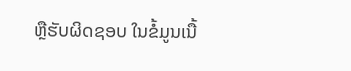ຫຼືຮັບຜິດຊອບ ໃນຂໍ້ມູນເນື້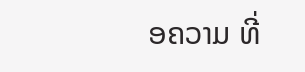ອຄວາມ ທີ່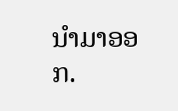ນໍາມາອອກ.